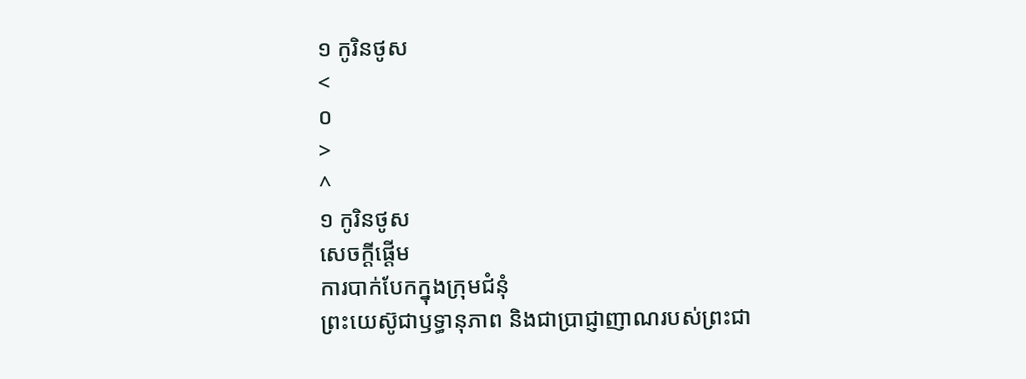១ កូរិនថូស
<
០
>
^
១ កូរិនថូស
សេចក្ដីផ្ដើម
ការបាក់បែកក្នុងក្រុមជំនុំ
ព្រះយេស៊ូជាឫទ្ធានុភាព និងជាប្រាជ្ញាញាណរបស់ព្រះជា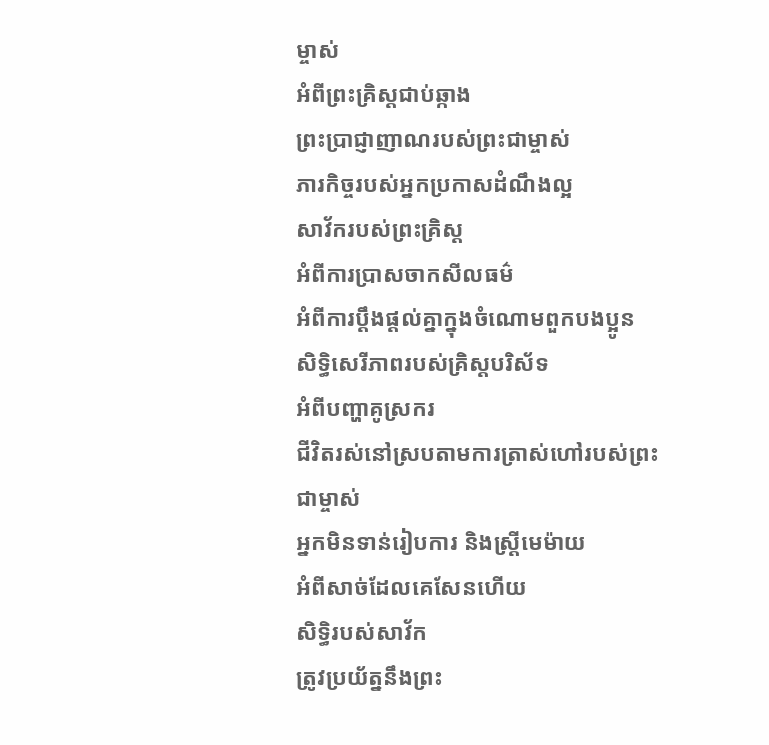ម្ចាស់
អំពីព្រះគ្រិស្ដជាប់ឆ្កាង
ព្រះប្រាជ្ញាញាណរបស់ព្រះជាម្ចាស់
ភារកិច្ចរបស់អ្នកប្រកាសដំណឹងល្អ
សាវ័ករបស់ព្រះគ្រិស្ដ
អំពីការប្រាសចាកសីលធម៌
អំពីការប្ដឹងផ្ដល់គ្នាក្នុងចំណោមពួកបងប្អូន
សិទ្ធិសេរីភាពរបស់គ្រិស្ដបរិស័ទ
អំពីបញ្ហាគូស្រករ
ជីវិតរស់នៅស្របតាមការត្រាស់ហៅរបស់ព្រះជាម្ចាស់
អ្នកមិនទាន់រៀបការ និងស្ត្រីមេម៉ាយ
អំពីសាច់ដែលគេសែនហើយ
សិទ្ធិរបស់សាវ័ក
ត្រូវប្រយ័ត្ននឹងព្រះ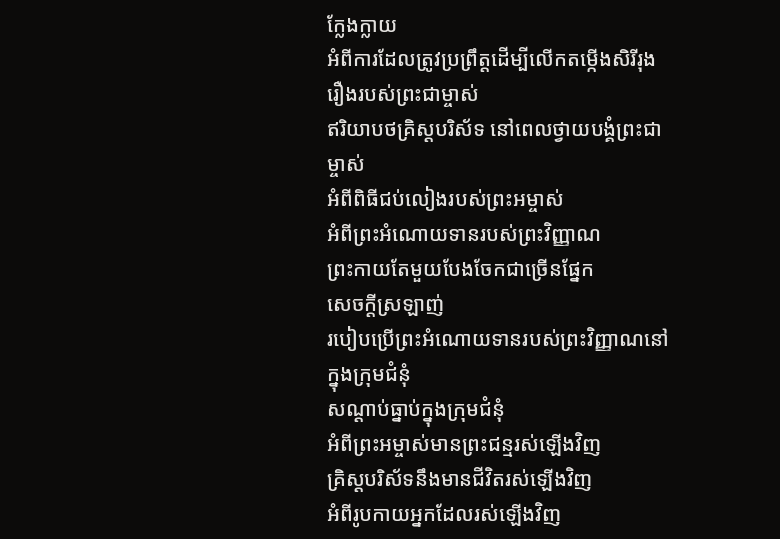ក្លែងក្លាយ
អំពីការដែលត្រូវប្រព្រឹត្តដើម្បីលើកតម្កើងសិរីរុងរឿងរបស់ព្រះជាម្ចាស់
ឥរិយាបថគ្រិស្ដបរិស័ទ នៅពេលថ្វាយបង្គំព្រះជាម្ចាស់
អំពីពិធីជប់លៀងរបស់ព្រះអម្ចាស់
អំពីព្រះអំណោយទានរបស់ព្រះវិញ្ញាណ
ព្រះកាយតែមួយបែងចែកជាច្រើនផ្នែក
សេចក្ដីស្រឡាញ់
របៀបប្រើព្រះអំណោយទានរបស់ព្រះវិញ្ញាណនៅក្នុងក្រុមជំនុំ
សណ្ដាប់ធ្នាប់ក្នុងក្រុមជំនុំ
អំពីព្រះអម្ចាស់មានព្រះជន្មរស់ឡើងវិញ
គ្រិស្ដបរិស័ទនឹងមានជីវិតរស់ឡើងវិញ
អំពីរូបកាយអ្នកដែលរស់ឡើងវិញ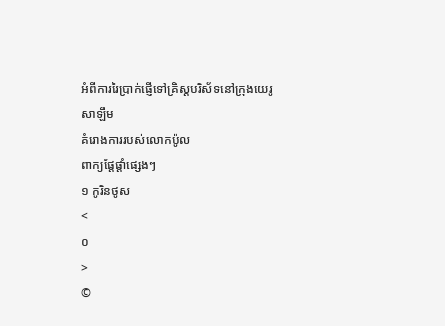អំពីការរៃប្រាក់ផ្ញើទៅគ្រិស្ដបរិស័ទនៅក្រុងយេរូសាឡឹម
គំរោងការរបស់លោកប៉ូល
ពាក្យផ្ដែផ្ដាំផ្សេងៗ
១ កូរិនថូស
<
០
>
©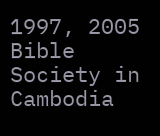1997, 2005 Bible Society in Cambodia